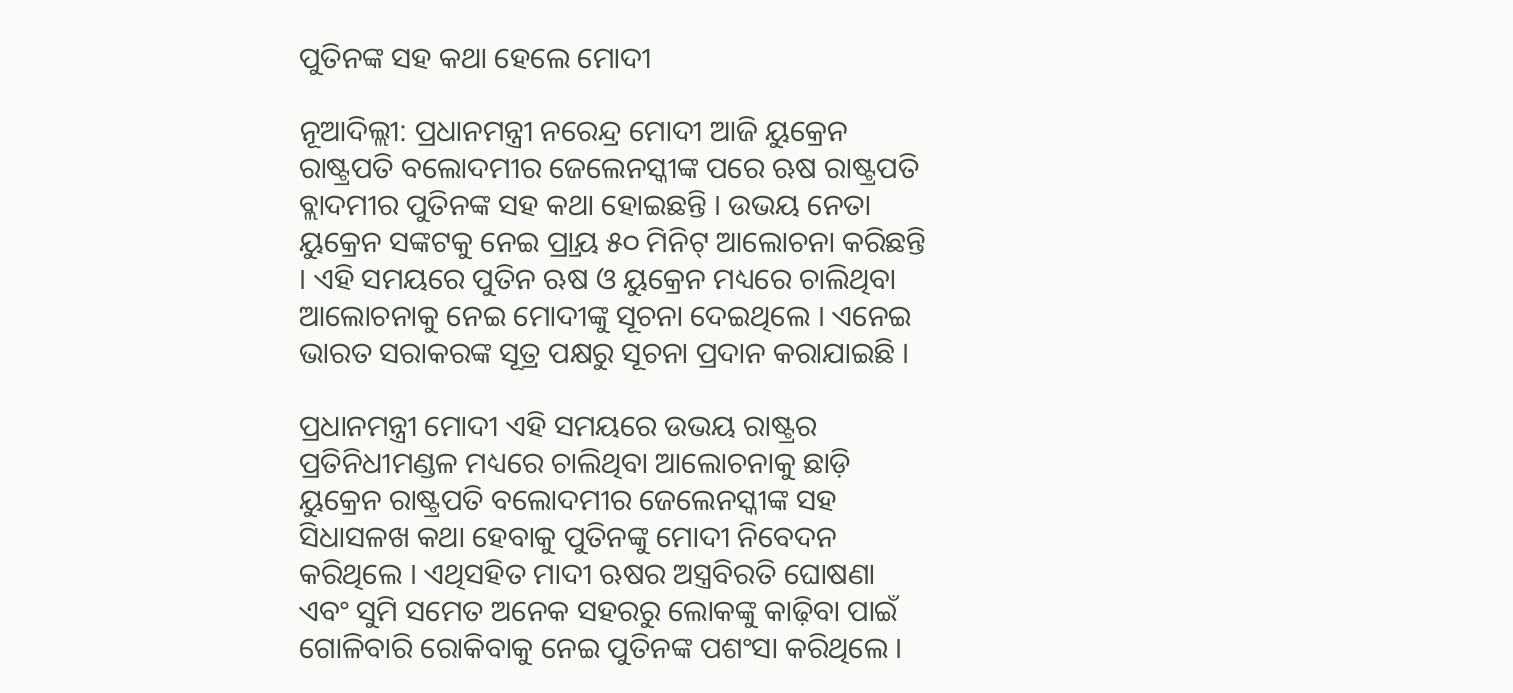ପୁତିନଙ୍କ ସହ କଥା ହେଲେ ମୋଦୀ

ନୂଆଦିଲ୍ଲୀ: ପ୍ରଧାନମନ୍ତ୍ରୀ ନରେନ୍ଦ୍ର ମୋଦୀ ଆଜି ୟୁକ୍ରେନ ରାଷ୍ଟ୍ରପତି ବଲୋଦମୀର ଜେଲେନସ୍କୀଙ୍କ ପରେ ଋଷ ରାଷ୍ଟ୍ରପତି ବ୍ଲାଦମୀର ପୁତିନଙ୍କ ସହ କଥା ହୋଇଛନ୍ତି । ଉଭୟ ନେତା ୟୁକ୍ରେନ ସଙ୍କଟକୁ ନେଇ ପ୍ର୍ରାୟ ୫୦ ମିନିଟ୍ ଆଲୋଚନା କରିଛନ୍ତି । ଏହି ସମୟରେ ପୁତିନ ଋଷ ଓ ୟୁକ୍ରେନ ମଧ୍ୟରେ ଚାଲିଥିବା ଆଲୋଚନାକୁ ନେଇ ମୋଦୀଙ୍କୁ ସୂଚନା ଦେଇଥିଲେ । ଏନେଇ ଭାରତ ସରାକରଙ୍କ ସୂତ୍ର ପକ୍ଷରୁ ସୂଚନା ପ୍ରଦାନ କରାଯାଇଛି ।

ପ୍ରଧାନମନ୍ତ୍ରୀ ମୋଦୀ ଏହି ସମୟରେ ଉଭୟ ରାଷ୍ଟ୍ରର ପ୍ରତିନିଧୀମଣ୍ଡଳ ମଧ୍ୟରେ ଚାଲିଥିବା ଆଲୋଚନାକୁ ଛାଡ଼ି ୟୁକ୍ରେନ ରାଷ୍ଟ୍ରପତି ବଲୋଦମୀର ଜେଲେନସ୍କୀଙ୍କ ସହ ସିଧାସଳଖ କଥା ହେବାକୁ ପୁତିନଙ୍କୁ ମୋଦୀ ନିବେଦନ କରିଥିଲେ । ଏଥିସହିତ ମାଦୀ ଋଷର ଅସ୍ତ୍ରବିରତି ଘୋଷଣା ଏବଂ ସୁମି ସମେତ ଅନେକ ସହରରୁ ଲୋକଙ୍କୁ କାଢ଼ିବା ପାଇଁ ଗୋଳିବାରି ରୋକିବାକୁ ନେଇ ପୁତିନଙ୍କ ପଶଂସା କରିଥିଲେ ।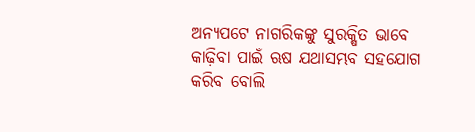ଅନ୍ୟପଟେ ନାଗରିକଙ୍କୁ ସୁରକ୍ଷିତ ଭାବେ କାଢ଼ିବା ପାଇଁ ଋଷ ଯଥାସମ୍ଭବ ସହଯୋଗ କରିବ ବୋଲି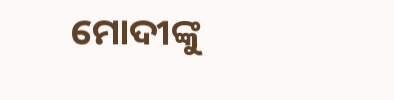ମୋଦୀଙ୍କୁ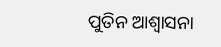ପୁତିନ ଆଶ୍ୱାସନା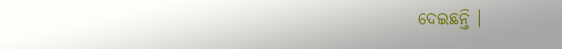ଦେଇଛନ୍ତି ।